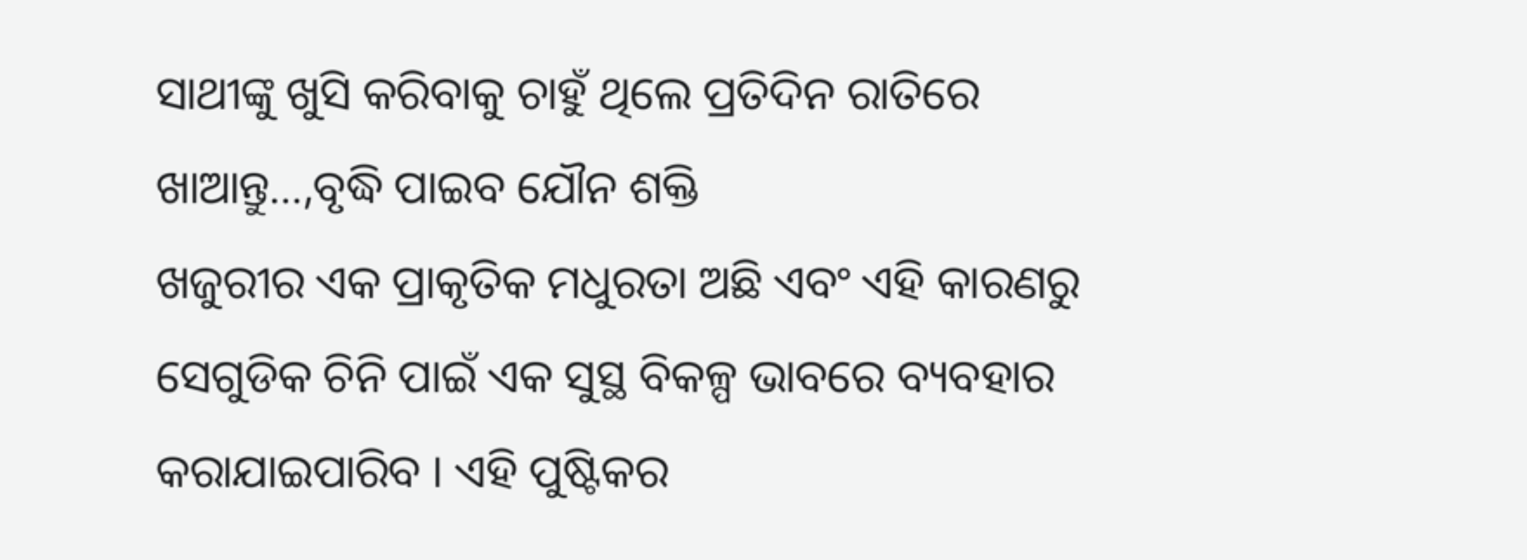ସାଥୀଙ୍କୁ ଖୁସି କରିବାକୁ ଚାହୁଁ ଥିଲେ ପ୍ରତିଦିନ ରାତିରେ ଖାଆନ୍ତୁ…,ବୃଦ୍ଧି ପାଇବ ଯୌନ ଶକ୍ତି
ଖଜୁରୀର ଏକ ପ୍ରାକୃତିକ ମଧୁରତା ଅଛି ଏବଂ ଏହି କାରଣରୁ ସେଗୁଡିକ ଚିନି ପାଇଁ ଏକ ସୁସ୍ଥ ବିକଳ୍ପ ଭାବରେ ବ୍ୟବହାର କରାଯାଇପାରିବ । ଏହି ପୁଷ୍ଟିକର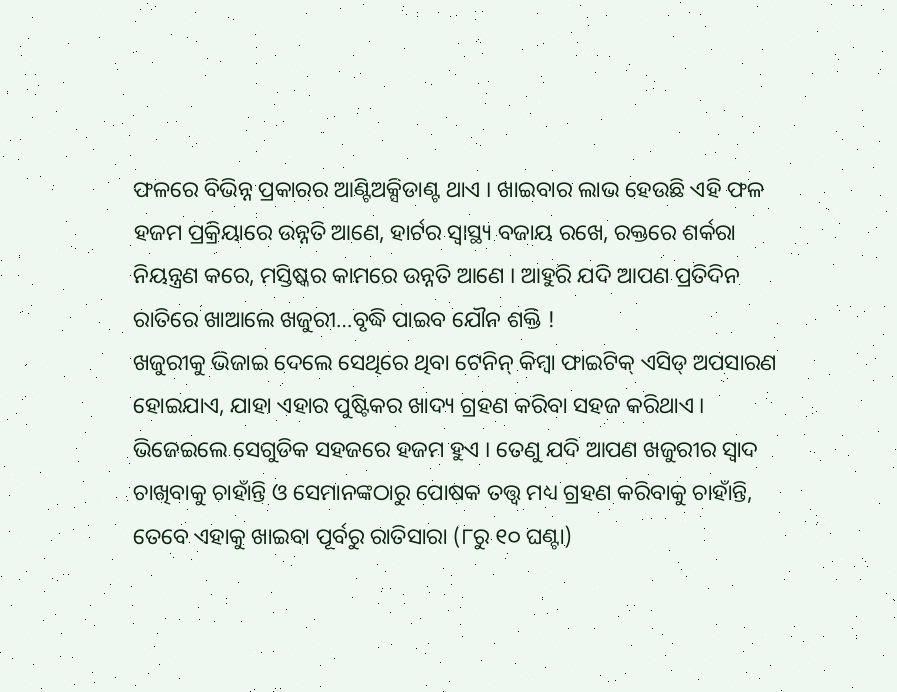ଫଳରେ ବିଭିନ୍ନ ପ୍ରକାରର ଆଣ୍ଟିଅକ୍ସିଡାଣ୍ଟ ଥାଏ । ଖାଇବାର ଲାଭ ହେଉଛି ଏହି ଫଳ ହଜମ ପ୍ରକ୍ରିୟାରେ ଉନ୍ନତି ଆଣେ, ହାର୍ଟର ସ୍ୱାସ୍ଥ୍ୟ ବଜାୟ ରଖେ, ରକ୍ତରେ ଶର୍କରା ନିୟନ୍ତ୍ରଣ କରେ, ମସ୍ତିଷ୍କର କାମରେ ଉନ୍ନତି ଆଣେ । ଆହୁରି ଯଦି ଆପଣ ପ୍ରତିଦିନ ରାତିରେ ଖାଆଲେ ଖଜୁରୀ…ବୃଦ୍ଧି ପାଇବ ଯୌନ ଶକ୍ତି !
ଖଜୁରୀକୁ ଭିଜାଇ ଦେଲେ ସେଥିରେ ଥିବା ଟେନିନ୍ କିମ୍ବା ଫାଇଟିକ୍ ଏସିଡ୍ ଅପସାରଣ ହୋଇଯାଏ, ଯାହା ଏହାର ପୁଷ୍ଟିକର ଖାଦ୍ୟ ଗ୍ରହଣ କରିବା ସହଜ କରିଥାଏ । ଭିଜେଇଲେ ସେଗୁଡିକ ସହଜରେ ହଜମ ହୁଏ । ତେଣୁ ଯଦି ଆପଣ ଖଜୁରୀର ସ୍ୱାଦ ଚାଖିବାକୁ ଚାହାଁନ୍ତି ଓ ସେମାନଙ୍କଠାରୁ ପୋଷକ ତତ୍ତ୍ୱ ମଧ୍ୟ ଗ୍ରହଣ କରିବାକୁ ଚାହାଁନ୍ତି, ତେବେ ଏହାକୁ ଖାଇବା ପୂର୍ବରୁ ରାତିସାରା (୮ରୁ ୧୦ ଘଣ୍ଟା)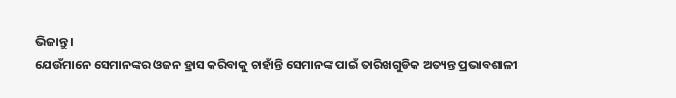ଭିଜାନ୍ତୁ ।
ଯେଉଁମାନେ ସେମାନଙ୍କର ଓଜନ ହ୍ରାସ କରିବାକୁ ଚାହାଁନ୍ତି ସେମାନଙ୍କ ପାଇଁ ତାରିଖଗୁଡିକ ଅତ୍ୟନ୍ତ ପ୍ରଭାବଶାଳୀ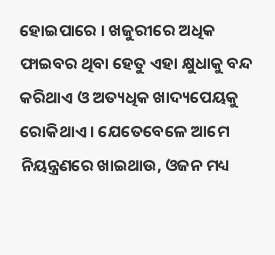ହୋଇପାରେ । ଖଜୁରୀରେ ଅଧିକ ଫାଇବର ଥିବା ହେତୁ ଏହା କ୍ଷୁଧାକୁ ବନ୍ଦ କରିଥାଏ ଓ ଅତ୍ୟଧିକ ଖାଦ୍ୟପେୟକୁ ରୋକିଥାଏ । ଯେତେବେଳେ ଆମେ ନିୟନ୍ତ୍ରଣରେ ଖାଇଥାଉ, ଓଜନ ମଧ୍ୟ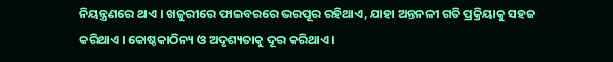ନିୟନ୍ତ୍ରଣରେ ଥାଏ । ଖଜୁରୀରେ ଫାଇବରରେ ଭରପୂର ରହିଥାଏ, ଯାହା ଅନ୍ତନଳୀ ଗତି ପ୍ରକ୍ରିୟାକୁ ସହଜ କରିଥାଏ । କୋଷ୍ଠକାଠିନ୍ୟ ଓ ଅଦୃଶ୍ୟତାକୁ ଦୂର କରିଥାଏ ।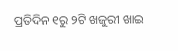ପ୍ରତିଦିନ ୧ରୁ ୨ଟି ଖଜୁରୀ ଖାଇ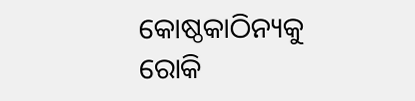କୋଷ୍ଠକାଠିନ୍ୟକୁ ରୋକି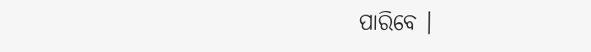ପାରିବେ ।